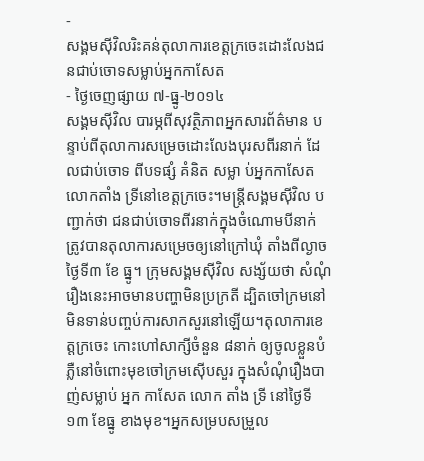-
សង្គមស៊ីវិលរិះគន់តុលាការខេត្តក្រចេះដោះលែងជនជាប់ចោទសម្លាប់អ្នកកាសែត
- ថ្ងៃចេញផ្សាយ ៧-ធ្នូ-២០១៤
សង្គមស៊ីវិល បារម្ភពីសុវត្ថិភាពអ្នកសារព័ត៌មាន បន្ទាប់ពីតុលាការសម្រេចដោះលែងបុរសពីរនាក់ ដែលជាប់ចោទ ពីបទផ្សំ គំនិត សម្លា ប់អ្នកកាសែត លោកតាំង ទ្រីនៅខេត្តក្រចេះ។មន្ត្រីសង្គមស៊ីវិល បញ្ជាក់ថា ជនជាប់ចោទពីរនាក់ក្នុងចំណោមបីនាក់ ត្រូវបានតុលាការសម្រេចឲ្យនៅក្រៅឃុំ តាំងពីល្ងាចថ្ងៃទី៣ ខែ ធ្នូ។ ក្រុមសង្គមស៊ីវិល សង្ស័យថា សំណុំរឿងនេះអាចមានបញ្ហាមិនប្រក្រតី ដ្បិតចៅក្រមនៅមិនទាន់បញ្ចប់ការសាកសួរនៅឡើយ។តុលាការខេត្តក្រចេះ កោះហៅសាក្សីចំនួន ៨នាក់ ឲ្យចូលខ្លួនបំភ្លឺនៅចំពោះមុខចៅក្រមស៊ើបសួរ ក្នុងសំណុំរឿងបាញ់សម្លាប់ អ្នក កាសែត លោក តាំង ទ្រី នៅថ្ងៃទី១៣ ខែធ្នូ ខាងមុខ។អ្នកសម្របសម្រួល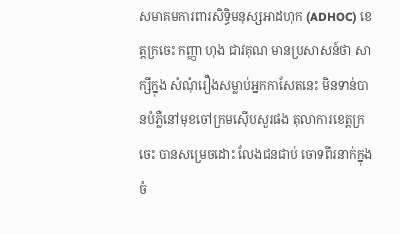សមាគមការពារសិទ្ធិមនុស្សអាដហុក (ADHOC) ខេត្តក្រចេះ កញ្ញា ហុង ជាវគុណ មានប្រសាសន៍ថា សាក្សីក្នុង សំណុំរឿងសម្លាប់អ្នកកាសែតនេះ មិនទាន់បានបំភ្លឺនៅមុខចៅក្រមស៊ើបសួរផង តុលាការខេត្តក្រចេះ បានសម្រេចដោះ លែងជនជាប់ ចោទពីរនាក់ក្នុងចំ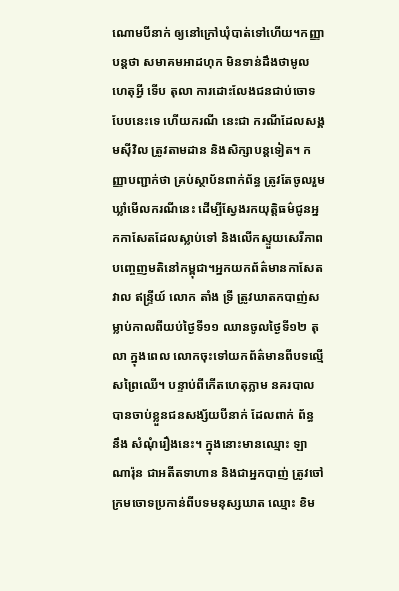ណោមបីនាក់ ឲ្យនៅក្រៅឃុំបាត់ទៅហើយ។កញ្ញាបន្តថា សមាគមអាដហុក មិនទាន់ដឹងថាមូលហេតុអ្វី ទើប តុលា ការដោះលែងជនជាប់ចោទបែបនេះទេ ហើយករណី នេះជា ករណីដែលសង្គមស៊ីវិល ត្រូវតាមដាន និងសិក្សាបន្តទៀត។ កញ្ញាបញ្ជាក់ថា គ្រប់ស្ថាប័នពាក់ព័ន្ធ ត្រូវតែចូលរួមឃ្លាំមើលករណីនេះ ដើម្បីស្វែងរកយុត្តិធម៌ជូនអ្នកកាសែតដែលស្លាប់ទៅ និងលើកស្ទួយសេរីភាពបញ្ចេញមតិនៅកម្ពុជា។អ្នកយកព័ត៌មានកាសែត វាល ឥន្ទ្រីយ៍ លោក តាំង ទ្រី ត្រូវឃាតកបាញ់សម្លាប់កាលពីយប់ថ្ងៃទី១១ ឈានចូលថ្ងៃទី១២ តុលា ក្នុងពេល លោកចុះទៅយកព័ត៌មានពីបទល្មើសព្រៃឈើ។ បន្ទាប់ពីកើតហេតុភ្លាម នគរបាលបានចាប់ខ្លួនជនសង្ស័យបីនាក់ ដែលពាក់ ព័ន្ធ នឹង សំណុំរឿងនេះ។ ក្នុងនោះមានឈ្មោះ ឡា ណារ៉ុន ជាអតីតទាហាន និងជាអ្នកបាញ់ ត្រូវចៅក្រមចោទប្រកាន់ពីបទមនុស្សឃាត ឈ្មោះ ខិម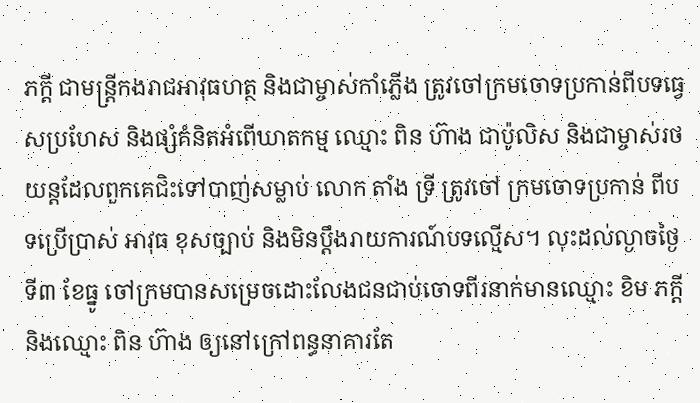ភក្ដី ជាមន្ត្រីកងរាជអាវុធហត្ថ និងជាម្ចាស់កាំភ្លើង ត្រូវចៅក្រមចោទប្រកាន់ពីបទធ្វេសប្រហែស និងផ្សំគំនិតអំពើឃាតកម្ម ឈ្មោះ ពិន ហ៊ាង ជាប៉ូលិស និងជាម្ចាស់រថយន្តដែលពួកគេជិះទៅបាញ់សម្លាប់ លោក តាំង ទ្រី ត្រូវចៅ ក្រមចោទប្រកាន់ ពីបទប្រើប្រាស់ អាវុធ ខុសច្បាប់ និងមិនប្ដឹងរាយការណ៍បទល្មើស។ លុះដល់ល្ងាចថ្ងៃទី៣ ខែធ្នូ ចៅក្រមបានសម្រេចដោះលែងជនជាប់ចោទពីរនាក់មានឈ្មោះ ខិម ភក្តី និងឈ្មោះ ពិន ហ៊ាង ឲ្យនៅក្រៅពន្ធនាគារតែ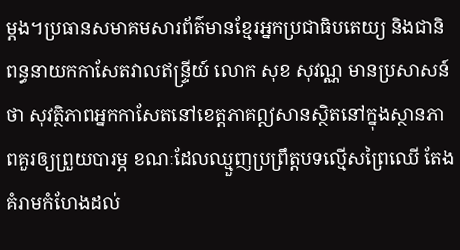ម្តង។ប្រធានសមាគមសារព័ត៌មានខ្មែរអ្នកប្រជាធិបតេយ្យ និងជានិពន្ធនាយកកាសែតវាលឥន្ទ្រីយ៍ លោក សុខ សុវណ្ណ មានប្រសាសន៍ថា សុវត្ថិភាពអ្នកកាសែតនៅខេត្តភាគឦសានស្ថិតនៅក្នុងស្ថានភាពគួរឲ្យព្រួយបារម្ភ ខណៈដែលឈ្មួញប្រព្រឹត្តបទល្មើសព្រៃឈើ តែង គំរាមកំហែងដល់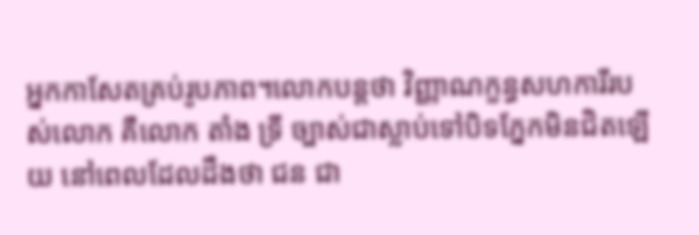អ្នកកាសែតគ្រប់រូបភាព។លោកបន្តថា វិញ្ញាណក្ខន្ធសហការីរបស់លោក គឺលោក តាំង ទ្រី ច្បាស់ជាស្លាប់ទៅបិទភ្នែកមិនជិតឡើយ នៅពេលដែលដឹងថា ជន ជា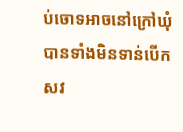ប់ចោទអាចនៅក្រៅឃុំបានទាំងមិនទាន់បើកសវ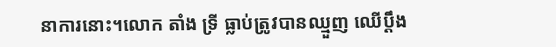នាការនោះ។លោក តាំង ទ្រី ធ្លាប់ត្រូវបានឈ្មួញ ឈើប្ដឹង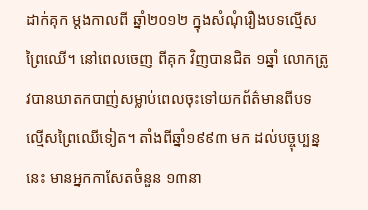ដាក់គុក ម្តងកាលពី ឆ្នាំ២០១២ ក្នុងសំណុំរឿងបទល្មើសព្រៃឈើ។ នៅពេលចេញ ពីគុក វិញបានជិត ១ឆ្នាំ លោកត្រូវបានឃាតកបាញ់សម្លាប់ពេលចុះទៅយកព័ត៌មានពីបទល្មើសព្រៃឈើទៀត។ តាំងពីឆ្នាំ១៩៩៣ មក ដល់បច្ចុប្បន្ននេះ មានអ្នកកាសែតចំនួន ១៣នា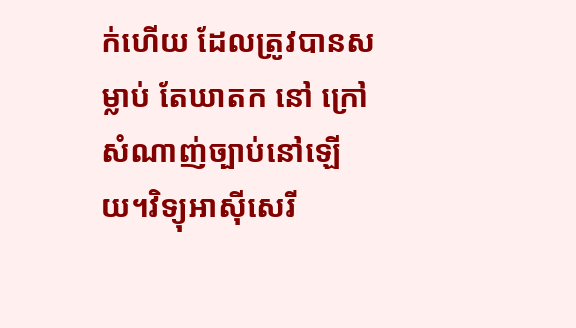ក់ហើយ ដែលត្រូវបានសម្លាប់ តែឃាតក នៅ ក្រៅ សំណាញ់ច្បាប់នៅឡើយ។វិទ្យុអាស៊ីសេរី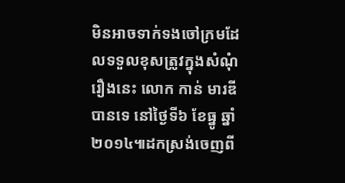មិនអាចទាក់ទងចៅក្រមដែលទទួលខុសត្រូវក្នុងសំណុំរឿងនេះ លោក កាន់ មារឌី បានទេ នៅថ្ងៃទី៦ ខែធ្នូ ឆ្នាំ២០១៤៕ដកស្រង់ចេញពី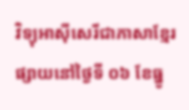វិទ្យុអាស៊ីសេរីជាភាសាខ្មែរ ផ្សាយនៅថ្ងៃទី ០៦ ខែធ្នូ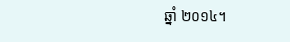ឆ្នាំ ២០១៤។